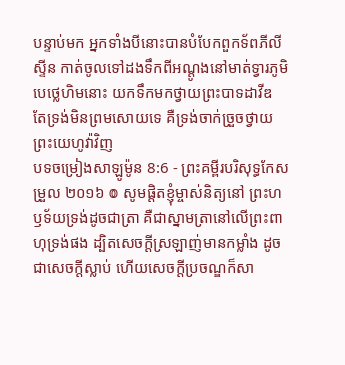បន្ទាប់មក អ្នកទាំងបីនោះបានបំបែកពួកទ័ពភីលីស្ទីន កាត់ចូលទៅដងទឹកពីអណ្តូងនៅមាត់ទ្វារភូមិបេថ្លេហិមនោះ យកទឹកមកថ្វាយព្រះបាទដាវីឌ តែទ្រង់មិនព្រមសោយទេ គឺទ្រង់ចាក់ច្រួចថ្វាយព្រះយេហូវ៉ាវិញ
បទចម្រៀងសាឡូម៉ូន 8:6 - ព្រះគម្ពីរបរិសុទ្ធកែសម្រួល ២០១៦ ៙ សូមផ្ដិតខ្ញុំម្ចាស់និត្យនៅ ព្រះហឫទ័យទ្រង់ដូចជាត្រា គឺជាស្នាមត្រានៅលើព្រះពាហុទ្រង់ផង ដ្បិតសេចក្ដីស្រឡាញ់មានកម្លាំង ដូចជាសេចក្ដីស្លាប់ ហើយសេចក្ដីប្រចណ្ឌក៏សា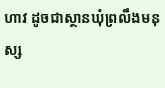ហាវ ដូចជាស្ថានឃុំព្រលឹងមនុស្ស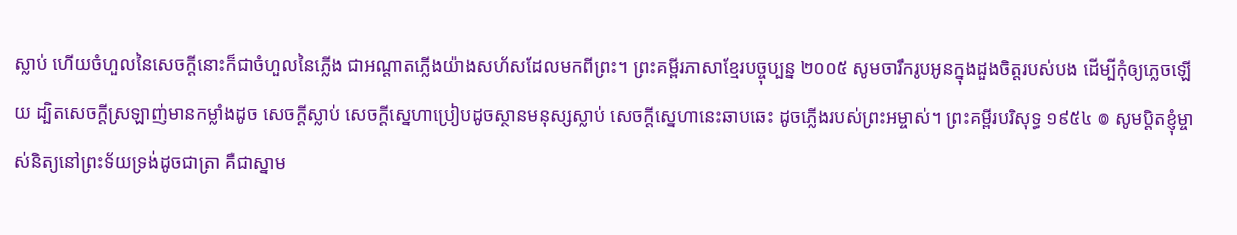ស្លាប់ ហើយចំហួលនៃសេចក្ដីនោះក៏ជាចំហួលនៃភ្លើង ជាអណ្ដាតភ្លើងយ៉ាងសហ័សដែលមកពីព្រះ។ ព្រះគម្ពីរភាសាខ្មែរបច្ចុប្បន្ន ២០០៥ សូមចារឹករូបអូនក្នុងដួងចិត្តរបស់បង ដើម្បីកុំឲ្យភ្លេចឡើយ ដ្បិតសេចក្ដីស្រឡាញ់មានកម្លាំងដូច សេចក្ដីស្លាប់ សេចក្ដីស្នេហាប្រៀបដូចស្ថានមនុស្សស្លាប់ សេចក្ដីស្នេហានេះឆាបឆេះ ដូចភ្លើងរបស់ព្រះអម្ចាស់។ ព្រះគម្ពីរបរិសុទ្ធ ១៩៥៤ ៙ សូមប្តិតខ្ញុំម្ចាស់និត្យនៅព្រះទ័យទ្រង់ដូចជាត្រា គឺជាស្នាម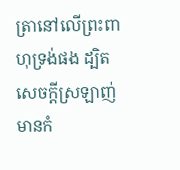ត្រានៅលើព្រះពាហុទ្រង់ផង ដ្បិតសេចក្ដីស្រឡាញ់មានកំ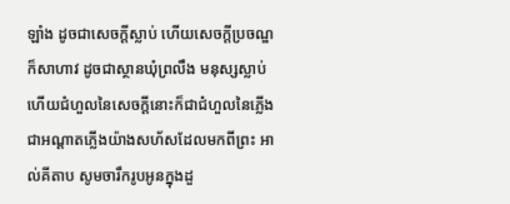ឡាំង ដូចជាសេចក្ដីស្លាប់ ហើយសេចក្ដីប្រចណ្ឌក៏សាហាវ ដូចជាស្ថានឃុំព្រលឹង មនុស្សស្លាប់ ហើយជំហួលនៃសេចក្ដីនោះក៏ជាជំហួលនៃភ្លើង ជាអណ្តាតភ្លើងយ៉ាងសហ័សដែលមកពីព្រះ អាល់គីតាប សូមចារឹករូបអូនក្នុងដួ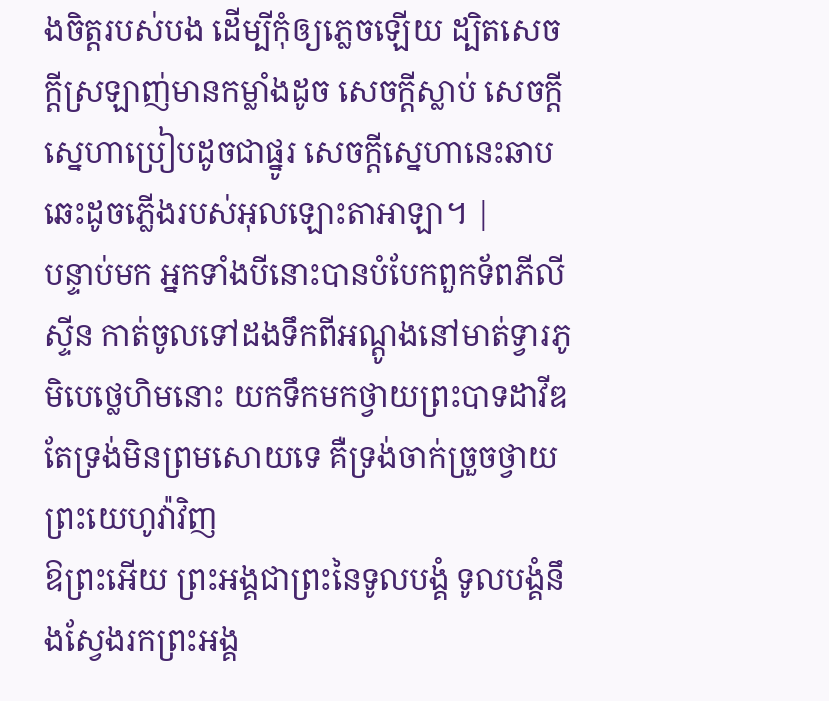ងចិត្តរបស់បង ដើម្បីកុំឲ្យភ្លេចឡើយ ដ្បិតសេចក្ដីស្រឡាញ់មានកម្លាំងដូច សេចក្ដីស្លាប់ សេចក្ដីស្នេហាប្រៀបដូចជាផ្នូរ សេចក្ដីស្នេហានេះឆាបឆេះដូចភ្លើងរបស់អុលឡោះតាអាឡា។ |
បន្ទាប់មក អ្នកទាំងបីនោះបានបំបែកពួកទ័ពភីលីស្ទីន កាត់ចូលទៅដងទឹកពីអណ្តូងនៅមាត់ទ្វារភូមិបេថ្លេហិមនោះ យកទឹកមកថ្វាយព្រះបាទដាវីឌ តែទ្រង់មិនព្រមសោយទេ គឺទ្រង់ចាក់ច្រួចថ្វាយព្រះយេហូវ៉ាវិញ
ឱព្រះអើយ ព្រះអង្គជាព្រះនៃទូលបង្គំ ទូលបង្គំនឹងស្វែងរកព្រះអង្គ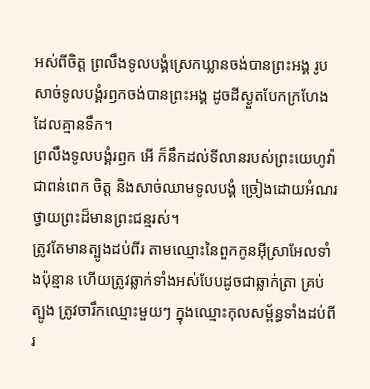អស់ពីចិត្ត ព្រលឹងទូលបង្គំស្រេកឃ្លានចង់បានព្រះអង្គ រូបសាច់ទូលបង្គំរឭកចង់បានព្រះអង្គ ដូចដីស្ងួតបែកក្រហែងដែលគ្មានទឹក។
ព្រលឹងទូលបង្គំរឭក អើ ក៏នឹកដល់ទីលានរបស់ព្រះយេហូវ៉ា ជាពន់ពេក ចិត្ត និងសាច់ឈាមទូលបង្គំ ច្រៀងដោយអំណរថ្វាយព្រះដ៏មានព្រះជន្មរស់។
ត្រូវតែមានត្បូងដប់ពីរ តាមឈ្មោះនៃពួកកូនអ៊ីស្រាអែលទាំងប៉ុន្មាន ហើយត្រូវឆ្លាក់ទាំងអស់បែបដូចជាឆ្លាក់ត្រា គ្រប់ត្បូង ត្រូវចារឹកឈ្មោះមួយៗ ក្នុងឈ្មោះកុលសម្ព័ន្ធទាំងដប់ពីរ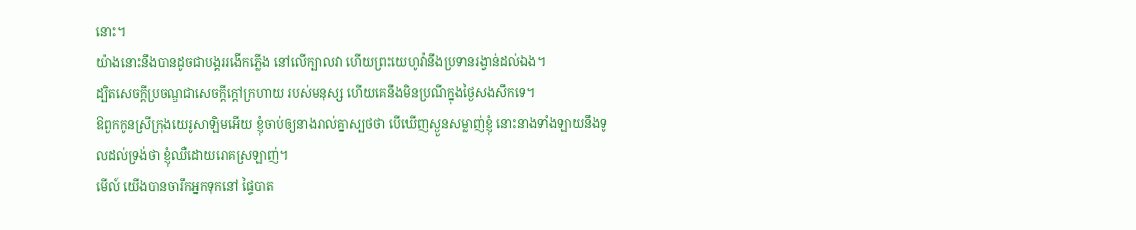នោះ។
យ៉ាងនោះនឹងបានដូចជាបង្គររងើកភ្លើង នៅលើក្បាលវា ហើយព្រះយេហូវ៉ានឹងប្រទានរង្វាន់ដល់ឯង។
ដ្បិតសេចក្ដីប្រចណ្ឌជាសេចក្ដីក្តៅក្រហាយ របស់មនុស្ស ហើយគេនឹងមិនប្រណីក្នុងថ្ងៃសងសឹកទេ។
ឱពួកកូនស្រីក្រុងយេរូសាឡិមអើយ ខ្ញុំចាប់ឲ្យនាងរាល់គ្នាស្បថថា បើឃើញស្ងួនសម្លាញ់ខ្ញុំ នោះនាងទាំងឡាយនឹងទូលដល់ទ្រង់ថា ខ្ញុំឈឺដោយរោគស្រឡាញ់។
មើល៍ យើងបានចារឹកអ្នកទុកនៅ ផ្ទៃបាត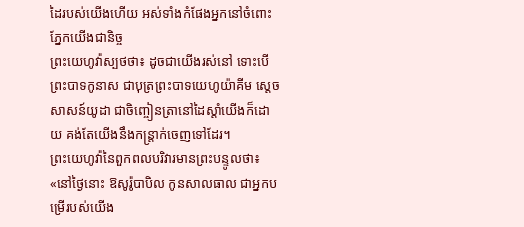ដៃរបស់យើងហើយ អស់ទាំងកំផែងអ្នកនៅចំពោះភ្នែកយើងជានិច្ច
ព្រះយេហូវ៉ាស្បថថា៖ ដូចជាយើងរស់នៅ ទោះបើព្រះបាទកូនាស ជាបុត្រព្រះបាទយេហូយ៉ាគីម ស្តេចសាសន៍យូដា ជាចិញ្ចៀនត្រានៅដៃស្តាំយើងក៏ដោយ គង់តែយើងនឹងកន្ត្រាក់ចេញទៅដែរ។
ព្រះយេហូវ៉ានៃពួកពលបរិវារមានព្រះបន្ទូលថា៖ «នៅថ្ងៃនោះ ឱសូរ៉ូបាបិល កូនសាលធាល ជាអ្នកបម្រើរបស់យើង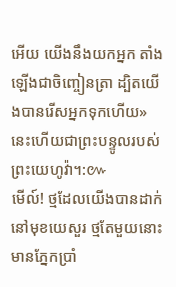អើយ យើងនឹងយកអ្នក តាំងឡើងជាចិញ្ចៀនត្រា ដ្បិតយើងបានរើសអ្នកទុកហើយ» នេះហើយជាព្រះបន្ទូលរបស់ព្រះយេហូវ៉ា។:៚
មើល៍! ថ្មដែលយើងបានដាក់នៅមុខយេសួរ ថ្មតែមួយនោះមានភ្នែកប្រាំ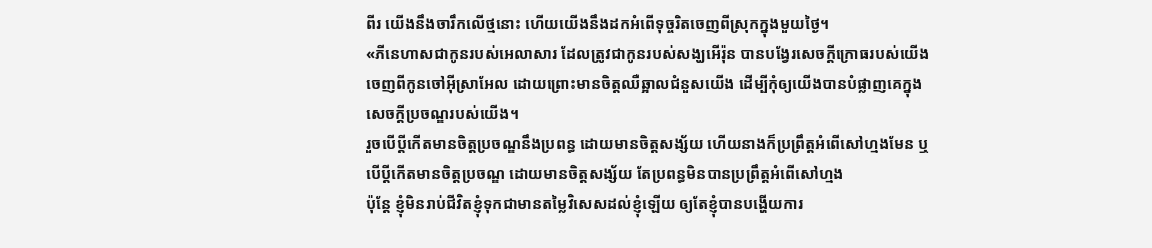ពីរ យើងនឹងចារឹកលើថ្មនោះ ហើយយើងនឹងដកអំពើទុច្ចរិតចេញពីស្រុកក្នុងមួយថ្ងៃ។
«ភីនេហាសជាកូនរបស់អេលាសារ ដែលត្រូវជាកូនរបស់សង្ឃអើរ៉ុន បានបង្វែរសេចក្ដីក្រោធរបស់យើងចេញពីកូនចៅអ៊ីស្រាអែល ដោយព្រោះមានចិត្តឈឺឆ្អាលជំនួសយើង ដើម្បីកុំឲ្យយើងបានបំផ្លាញគេក្នុងសេចក្ដីប្រចណ្ឌរបស់យើង។
រួចបើប្តីកើតមានចិត្តប្រចណ្ឌនឹងប្រពន្ធ ដោយមានចិត្តសង្ស័យ ហើយនាងក៏ប្រព្រឹត្តអំពើសៅហ្មងមែន ឬបើប្តីកើតមានចិត្តប្រចណ្ឌ ដោយមានចិត្តសង្ស័យ តែប្រពន្ធមិនបានប្រព្រឹត្តអំពើសៅហ្មង
ប៉ុន្តែ ខ្ញុំមិនរាប់ជីវិតខ្ញុំទុកជាមានតម្លៃវិសេសដល់ខ្ញុំឡើយ ឲ្យតែខ្ញុំបានបង្ហើយការ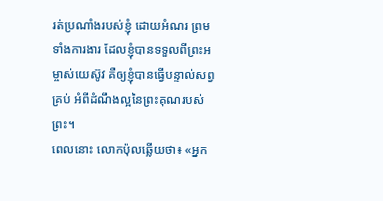រត់ប្រណាំងរបស់ខ្ញុំ ដោយអំណរ ព្រមទាំងការងារ ដែលខ្ញុំបានទទួលពីព្រះអម្ចាស់យេស៊ូវ គឺឲ្យខ្ញុំបានធ្វើបន្ទាល់សព្វគ្រប់ អំពីដំណឹងល្អនៃព្រះគុណរបស់ព្រះ។
ពេលនោះ លោកប៉ុលឆ្លើយថា៖ «អ្នក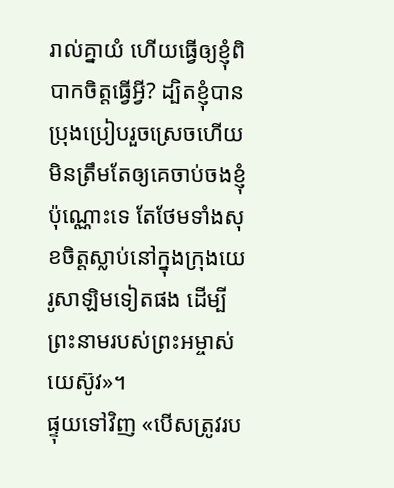រាល់គ្នាយំ ហើយធ្វើឲ្យខ្ញុំពិបាកចិត្តធ្វើអ្វី? ដ្បិតខ្ញុំបានប្រុងប្រៀបរួចស្រេចហើយ មិនត្រឹមតែឲ្យគេចាប់ចងខ្ញុំប៉ុណ្ណោះទេ តែថែមទាំងសុខចិត្តស្លាប់នៅក្នុងក្រុងយេរូសាឡិមទៀតផង ដើម្បីព្រះនាមរបស់ព្រះអម្ចាស់យេស៊ូវ»។
ផ្ទុយទៅវិញ «បើសត្រូវរប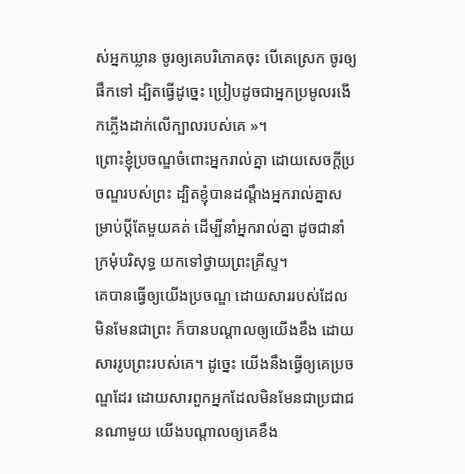ស់អ្នកឃ្លាន ចូរឲ្យគេបរិភោគចុះ បើគេស្រេក ចូរឲ្យផឹកទៅ ដ្បិតធ្វើដូច្នេះ ប្រៀបដូចជាអ្នកប្រមូលរងើកភ្លើងដាក់លើក្បាលរបស់គេ »។
ព្រោះខ្ញុំប្រចណ្ឌចំពោះអ្នករាល់គ្នា ដោយសេចក្តីប្រចណ្ឌរបស់ព្រះ ដ្បិតខ្ញុំបានដណ្ដឹងអ្នករាល់គ្នាសម្រាប់ប្តីតែមួយគត់ ដើម្បីនាំអ្នករាល់គ្នា ដូចជានាំក្រមុំបរិសុទ្ធ យកទៅថ្វាយព្រះគ្រីស្ទ។
គេបានធ្វើឲ្យយើងប្រចណ្ឌ ដោយសាររបស់ដែលមិនមែនជាព្រះ ក៏បានបណ្ដាលឲ្យយើងខឹង ដោយសាររូបព្រះរបស់គេ។ ដូច្នេះ យើងនឹងធ្វើឲ្យគេប្រចណ្ឌដែរ ដោយសារពួកអ្នកដែលមិនមែនជាប្រជាជនណាមួយ យើងបណ្ដាលឲ្យគេខឹង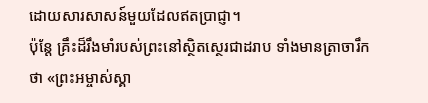ដោយសារសាសន៍មួយដែលឥតប្រាជ្ញា។
ប៉ុន្តែ គ្រឹះដ៏រឹងមាំរបស់ព្រះនៅស្ថិតស្ថេរជាដរាប ទាំងមានត្រាចារឹកថា «ព្រះអម្ចាស់ស្គា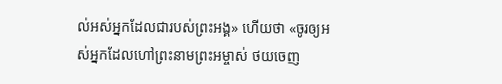ល់អស់អ្នកដែលជារបស់ព្រះអង្គ» ហើយថា «ចូរឲ្យអស់អ្នកដែលហៅព្រះនាមព្រះអម្ចាស់ ថយចេញ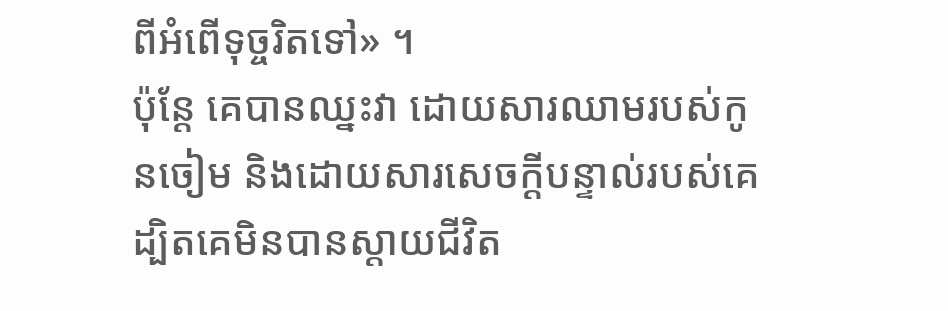ពីអំពើទុច្ចរិតទៅ» ។
ប៉ុន្តែ គេបានឈ្នះវា ដោយសារឈាមរបស់កូនចៀម និងដោយសារសេចក្ដីបន្ទាល់របស់គេ ដ្បិតគេមិនបានស្តាយជីវិត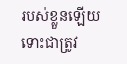របស់ខ្លួនឡើយ ទោះជាត្រូវ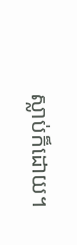ស្លាប់ក៏ដោយ។